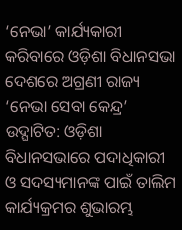‘ନେଭା’ କାର୍ଯ୍ୟକାରୀ କରିବାରେ ଓଡ଼ିଶା ବିଧାନସଭା ଦେଶରେ ଅଗ୍ରଣୀ ରାଜ୍ୟ
‘ନେଭା ସେବା କେନ୍ଦ୍ର’ ଉଦ୍ଘାଟିତ: ଓଡ଼ିଶା ବିଧାନସଭାରେ ପଦାଧିକାରୀ ଓ ସଦସ୍ୟମାନଙ୍କ ପାଇଁ ତାଲିମ କାର୍ଯ୍ୟକ୍ରମର ଶୁଭାରମ୍ଭ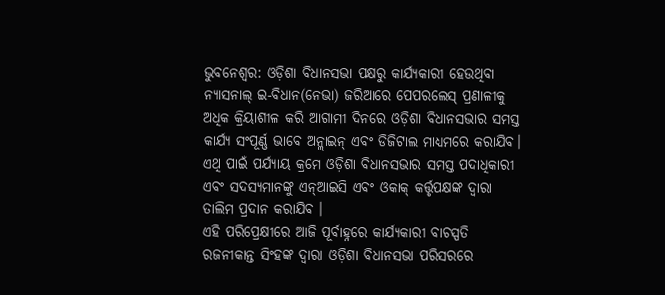ଭୁବନେଶ୍ୱର: ଓଡ଼ିଶା ବିଧାନସଭା ପକ୍ଷରୁ କାର୍ଯ୍ୟକାରୀ ହେଉଥିବା ନ୍ୟାସନାଲ୍ ଇ-ବିଧାନ(ନେଭା) ଜରିଆରେ ପେପରଲେସ୍ ପ୍ରଣାଳୀକୁ ଅଧିକ କ୍ରିୟାଶୀଳ କରି ଆଗାମୀ ଦିନରେ ଓଡ଼ିଶା ବିଧାନସଭାର ସମସ୍ତ କାର୍ଯ୍ୟ ସଂପୂର୍ଣ୍ଣ ଭାବେ ଅନ୍ଲାଇନ୍ ଏବଂ ଡିଜିଟାଲ ମାଧ୍ୟମରେ କରାଯିବ। ଏଥି ପାଇଁ ପର୍ଯ୍ୟାୟ କ୍ରମେ ଓଡ଼ିଶା ବିଧାନସଭାର ସମସ୍ତ ପଦାଧିକାରୀ ଏବଂ ସଦସ୍ୟମାନଙ୍କୁ ଏନ୍ଆଇସି ଏବଂ ଓକାକ୍ କର୍ତ୍ତୃପକ୍ଷଙ୍କ ଦ୍ୱାରା ତାଲିମ ପ୍ରଦାନ କରାଯିବ ।
ଏହି ପରିପ୍ରେକ୍ଷୀରେ ଆଜି ପୂର୍ବାହ୍ନରେ କାର୍ଯ୍ୟକାରୀ ବାଚସ୍ପତି ରଜନୀକାନ୍ତ ସିଂହଙ୍କ ଦ୍ୱାରା ଓଡ଼ିଶା ବିଧାନସଭା ପରିସରରେ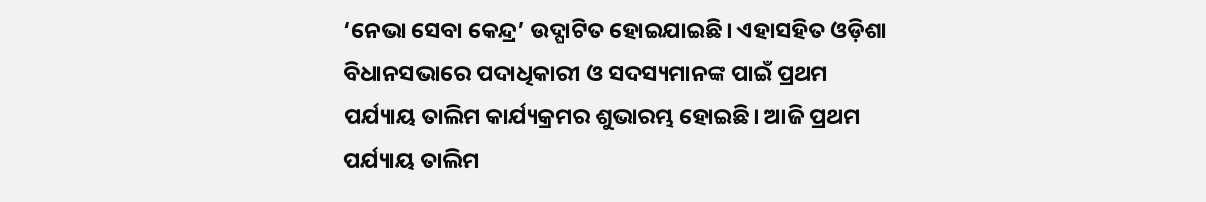‘ନେଭା ସେବା କେନ୍ଦ୍ର’ ଉଦ୍ଘାଟିତ ହୋଇଯାଇଛି। ଏହାସହିତ ଓଡ଼ିଶା ବିଧାନସଭାରେ ପଦାଧିକାରୀ ଓ ସଦସ୍ୟମାନଙ୍କ ପାଇଁ ପ୍ରଥମ ପର୍ଯ୍ୟାୟ ତାଲିମ କାର୍ଯ୍ୟକ୍ରମର ଶୁଭାରମ୍ଭ ହୋଇଛି। ଆଜି ପ୍ରଥମ ପର୍ଯ୍ୟାୟ ତାଲିମ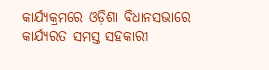କାର୍ଯ୍ୟକ୍ରମରେ ଓଡ଼ିଶା ବିଧାନସଭାରେ କାର୍ଯ୍ୟରତ ସମସ୍ତ ସହକାରୀ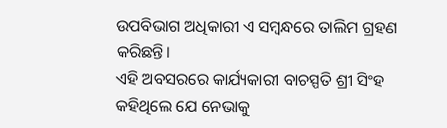ଉପବିଭାଗ ଅଧିକାରୀ ଏ ସମ୍ବନ୍ଧରେ ତାଲିମ ଗ୍ରହଣ କରିଛନ୍ତି।
ଏହି ଅବସରରେ କାର୍ଯ୍ୟକାରୀ ବାଚସ୍ପତି ଶ୍ରୀ ସିଂହ କହିଥିଲେ ଯେ ନେଭାକୁ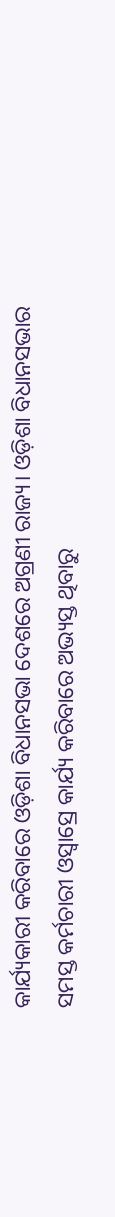କାର୍ଯ୍ୟକାରୀ କରିବାରେ ଓଡ଼ିଶା ବିଧାନସଭା ଦେଶରେ ଅଗ୍ରଣୀ ରାଜ୍ୟ। ଓଡ଼ିଶା ବିଧାନସଭାର ସମସ୍ତ କର୍ମଚାରୀ ଓସ୍ୱାସ୍ରେ କାର୍ଯ୍ୟ କରିବାରେ ଅଭ୍ୟସ୍ତ ଥିବାରୁ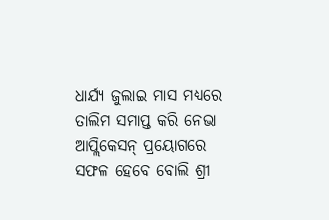ଧାର୍ଯ୍ୟ ଜୁଲାଇ ମାସ ମଧ୍ୟରେ ତାଲିମ ସମାପ୍ତ କରି ନେଭା ଆପ୍ଲିକେସନ୍ ପ୍ରୟୋଗରେ ସଫଳ ହେବେ ବୋଲି ଶ୍ରୀ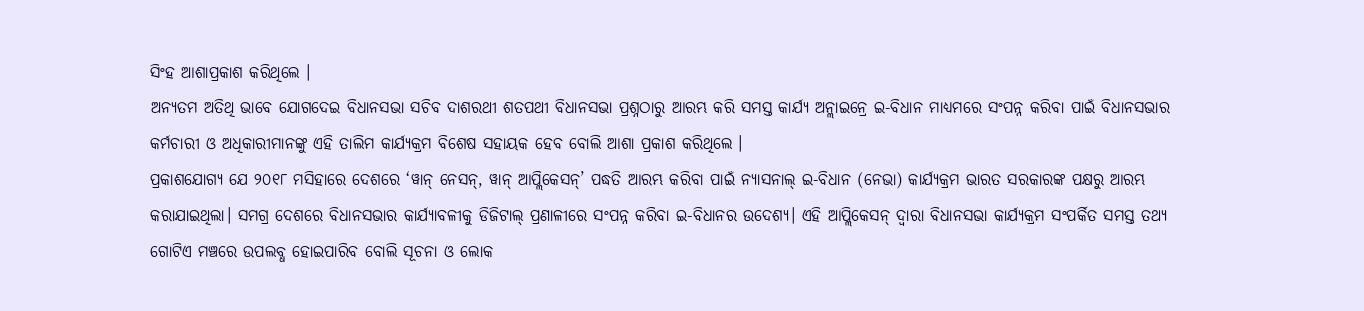ସିଂହ ଆଶାପ୍ରକାଶ କରିଥିଲେ ।
ଅନ୍ୟତମ ଅତିଥି ଭାବେ ଯୋଗଦେଇ ବିଧାନସଭା ସଚିବ ଦାଶରଥୀ ଶତପଥୀ ବିଧାନସଭା ପ୍ରଶ୍ନଠାରୁ ଆରମ୍ଭ କରି ସମସ୍ତ କାର୍ଯ୍ୟ ଅନ୍ଲାଇନ୍ରେ ଇ-ବିଧାନ ମାଧ୍ୟମରେ ସଂପନ୍ନ କରିବା ପାଇଁ ବିଧାନସଭାର କର୍ମଚାରୀ ଓ ଅଧିକାରୀମାନଙ୍କୁ ଏହି ତାଲିମ କାର୍ଯ୍ୟକ୍ରମ ବିଶେଷ ସହାୟକ ହେବ ବୋଲି ଆଶା ପ୍ରକାଶ କରିଥିଲେ ।
ପ୍ରକାଶଯୋଗ୍ୟ ଯେ ୨୦୧୮ ମସିହାରେ ଦେଶରେ ‘ୱାନ୍ ନେସନ୍, ୱାନ୍ ଆପ୍ଲିକେସନ୍’ ପଦ୍ଧତି ଆରମ୍ଭ କରିବା ପାଇଁ ନ୍ୟାସନାଲ୍ ଇ-ବିଧାନ (ନେଭା) କାର୍ଯ୍ୟକ୍ରମ ଭାରତ ସରକାରଙ୍କ ପକ୍ଷରୁ ଆରମ୍ଭ କରାଯାଇଥିଲା। ସମଗ୍ର ଦେଶରେ ବିଧାନସଭାର କାର୍ଯ୍ୟାବଳୀକୁ ଡିଜିଟାଲ୍ ପ୍ରଣାଳୀରେ ସଂପନ୍ନ କରିବା ଇ-ବିଧାନର ଉଦେଶ୍ୟ। ଏହି ଆପ୍ଲିକେସନ୍ ଦ୍ୱାରା ବିଧାନସଭା କାର୍ଯ୍ୟକ୍ରମ ସଂପର୍କିତ ସମସ୍ତ ତଥ୍ୟ ଗୋଟିଏ ମଞ୍ଚରେ ଉପଲବ୍ଧ ହୋଇପାରିବ ବୋଲି ସୂଚନା ଓ ଲୋକ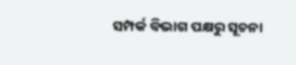ସମ୍ପର୍କ ବିଭାଗ ପକ୍ଷରୁ ସୂଚନା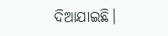ଦିଆଯାଇଛି।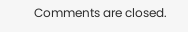Comments are closed.